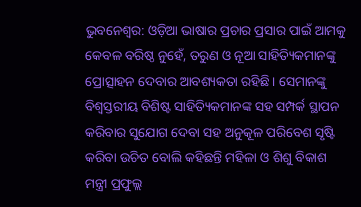ଭୁବନେଶ୍ୱର: ଓଡ଼ିଆ ଭାଷାର ପ୍ରଚାର ପ୍ରସାର ପାଇଁ ଆମକୁ କେବଳ ବରିଷ୍ଠ ନୁହେଁ, ତରୁଣ ଓ ନୂଆ ସାହିତ୍ୟିକମାନଙ୍କୁ ପ୍ରୋତ୍ସାହନ ଦେବାର ଆବଶ୍ୟକତା ରହିଛି। ସେମାନଙ୍କୁ ବିଶ୍ୱସ୍ତରୀୟ ବିଶିଷ୍ଟ ସାହିତ୍ୟିକମାନଙ୍କ ସହ ସମ୍ପର୍କ ସ୍ଥାପନ କରିବାର ସୁଯୋଗ ଦେବା ସହ ଅନୁକୂଳ ପରିବେଶ ସୃଷ୍ଟି କରିବା ଉଚିତ ବୋଲି କହିଛନ୍ତି ମହିଳା ଓ ଶିଶୁ ବିକାଶ ମନ୍ତ୍ରୀ ପ୍ରଫୁଲ୍ଲ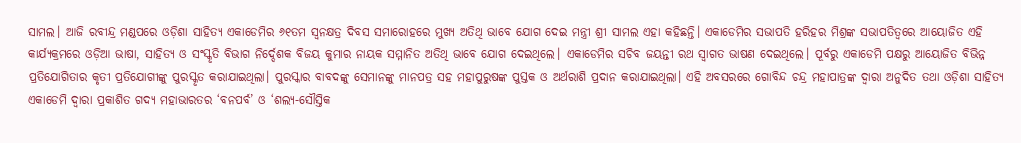ସାମଲ। ଆଜି ରବୀନ୍ଦ୍ର ମଣ୍ଡପରେ ଓଡ଼ିଶା ସାହିତ୍ୟ ଏକାଡେମିର ୬୧ତମ ସ୍ୱନକ୍ଷତ୍ର ଦିବସ ସମାରୋହରେ ମୁଖ୍ୟ ଅତିଥି ଭାବେ ଯୋଗ ଦେଇ ମନ୍ତ୍ରୀ ଶ୍ରୀ ସାମଲ ଏହା କହିଛନ୍ତି। ଏକାଡେମିର ସଭାପତି ହରିହର ମିଶ୍ରଙ୍କ ସଭାପତିତ୍ୱରେ ଆୟୋଜିତ ଏହି କାର୍ଯ୍ୟକ୍ରମରେ ଓଡ଼ିଆ ଭାଷା, ସାହିତ୍ୟ ଓ ସଂସ୍କୃତି ବିଭାଗ ନିର୍ଦ୍ଦେଶକ ବିଜୟ କୁମାର ନାୟକ ସମ୍ମାନିତ ଅତିଥି ଭାବେ ଯୋଗ ଦେଇଥିଲେ। ଏକାଡେମିର ସଚିବ ଜୟନ୍ତୀ ରଥ ସ୍ୱାଗତ ଭାଷଣ ଦେଇଥିଲେ। ପୂର୍ବରୁ ଏକାଡେମି ପକ୍ଷରୁ ଆୟୋଜିତ ବିଭିନ୍ନ ପ୍ରତିଯୋଗିତାର କୃତୀ ପ୍ରତିଯୋଗୀଙ୍କୁ ପୁରସ୍କୃତ କରାଯାଇଥିଲା। ପୁରସ୍କାର ବାବଦଙ୍କୁ ସେମାନଙ୍କୁ ମାନପତ୍ର ସହ ମହାପୁରୁଷଙ୍କ ପୁସ୍ତକ ଓ ଅର୍ଥରାଶି ପ୍ରଦାନ କରାଯାଇଥିଲା। ଏହି ଅବସରରେ ଗୋବିନ୍ଦ ଚନ୍ଦ୍ର ମହାପାତ୍ରଙ୍କ ଦ୍ୱାରା ଅନୁଦିତ ତଥା ଓଡ଼ିଶା ସାହିତ୍ୟ ଏକାଡେମି ଦ୍ୱାରା ପ୍ରକାଶିତ ଗଦ୍ୟ ମହାଭାରତର ‘ବନପର୍ବ’ ଓ ‘ଶଲ୍ୟ-ସୌସ୍ତିକ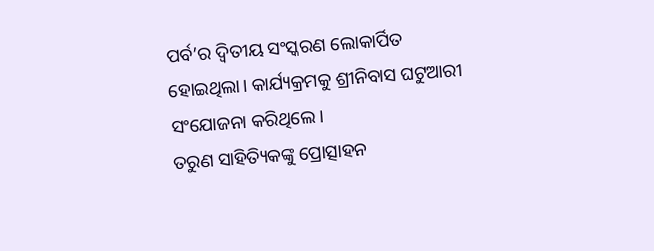ପର୍ବ’ର ଦ୍ୱିତୀୟ ସଂସ୍କରଣ ଲୋକାର୍ପିତ ହୋଇଥିଲା। କାର୍ଯ୍ୟକ୍ରମକୁ ଶ୍ରୀନିବାସ ଘଟୁଆରୀ ସଂଯୋଜନା କରିଥିଲେ।
ତରୁଣ ସାହିତ୍ୟିକଙ୍କୁ ପ୍ରୋତ୍ସାହନ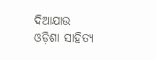ଦିଆଯାଉ
ଓଡ଼ିଶା ସାହିତ୍ୟ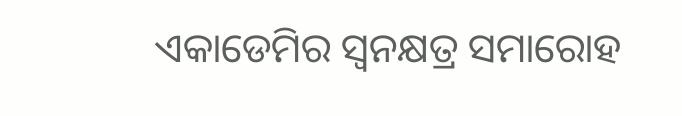ଏକାଡେମିର ସ୍ୱନକ୍ଷତ୍ର ସମାରୋହ